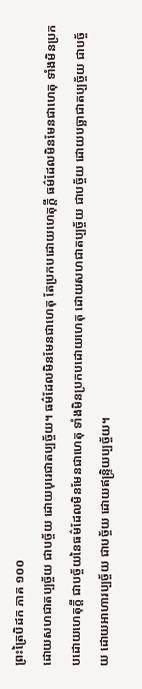ព្រះត្រៃបិដក ភាគ ១០០
ដោយសហជាតប្បច្ច័យ ជាបច្ច័យ ដោយបុរេជាតប្បច្ច័យ។ ធម៌ដែលមិនមែនជាហេតុ តែប្រកបដោយហេតុក្តី ធម៌ដែលមិនមែនជាហេតុ ទាំងមិនប្រកបដោយហេតុក្តី ជាបច្ច័យនៃធម៌ដែលមិនមែនជាហេតុ ទាំងមិនប្រកបដោយហេតុ ដោយសហជាតប្បច្ច័យ ជាបច្ច័យ ដោយបច្ឆាជាតប្បច្ច័យ ជាបច្ច័យ ដោយអាហារប្បច្ច័យ ជាបច្ច័យ ដោយឥន្រ្ទិយប្បច្ច័យ។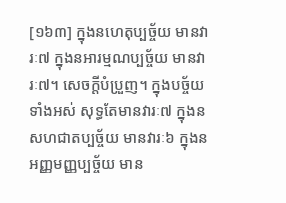[១៦៣] ក្នុងនហេតុប្បច្ច័យ មានវារៈ៧ ក្នុងនអារម្មណប្បច្ច័យ មានវារៈ៧។ សេចក្តីបំប្រួញ។ ក្នុងបច្ច័យទាំងអស់ សុទ្ធតែមានវារៈ៧ ក្នុងនសហជាតប្បច្ច័យ មានវារៈ៦ ក្នុងនអញ្ញមញ្ញប្បច្ច័យ មាន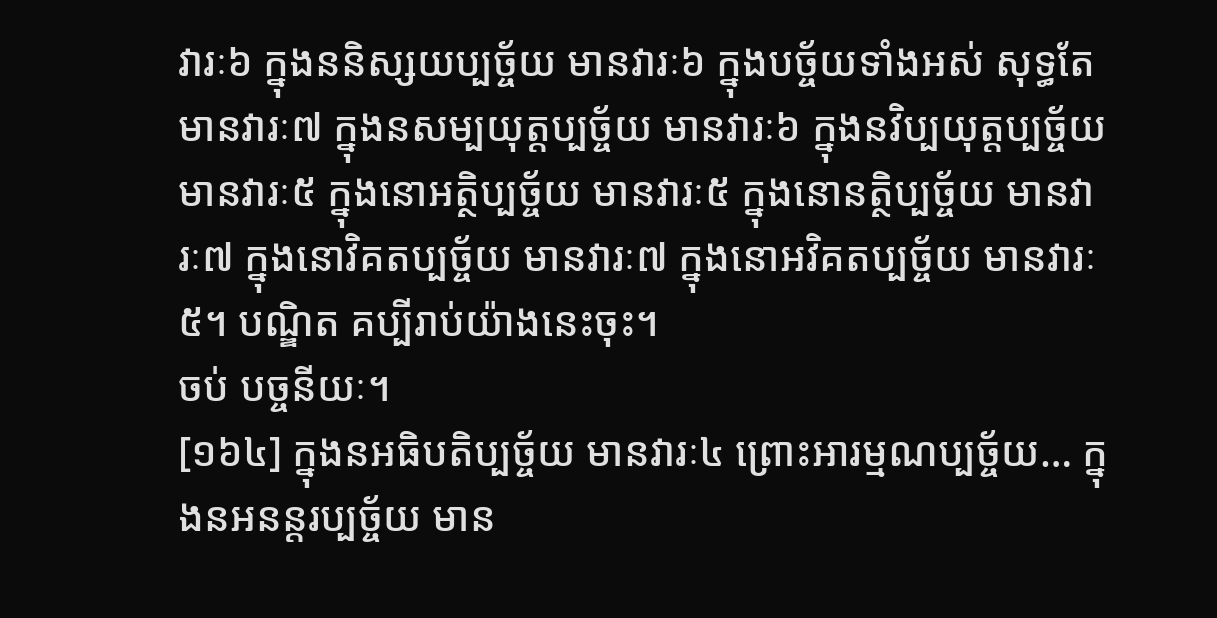វារៈ៦ ក្នុងននិស្សយប្បច្ច័យ មានវារៈ៦ ក្នុងបច្ច័យទាំងអស់ សុទ្ធតែមានវារៈ៧ ក្នុងនសម្បយុត្តប្បច្ច័យ មានវារៈ៦ ក្នុងនវិប្បយុត្តប្បច្ច័យ មានវារៈ៥ ក្នុងនោអត្ថិប្បច្ច័យ មានវារៈ៥ ក្នុងនោនត្ថិប្បច្ច័យ មានវារៈ៧ ក្នុងនោវិគតប្បច្ច័យ មានវារៈ៧ ក្នុងនោអវិគតប្បច្ច័យ មានវារៈ៥។ បណ្ឌិត គប្បីរាប់យ៉ាងនេះចុះ។
ចប់ បច្ចនីយៈ។
[១៦៤] ក្នុងនអធិបតិប្បច្ច័យ មានវារៈ៤ ព្រោះអារម្មណប្បច្ច័យ… ក្នុងនអនន្តរប្បច្ច័យ មាន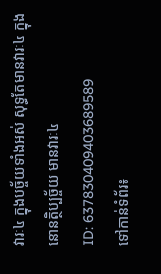វារៈ៤ ក្នុងបច្ច័យទាំងអស់ សុទ្ធតែមានវារៈ៤ ក្នុងនោនត្ថិប្បច្ច័យ មានវារៈ៤
ID: 637830409403689589
ទៅកាន់ទំព័រ៖